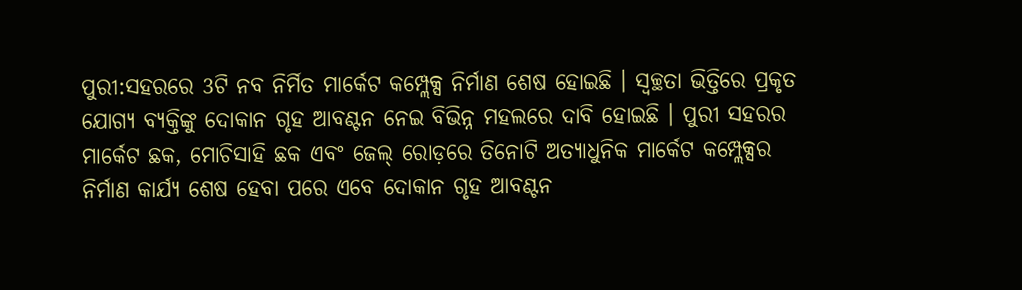ପୁରୀ:ସହରରେ 3ଟି ନବ ନିର୍ମିତ ମାର୍କେଟ କମ୍ପ୍ଲେକ୍ସ ନିର୍ମାଣ ଶେଷ ହୋଇଛି । ସ୍ୱଚ୍ଛତା ଭିତ୍ତିରେ ପ୍ରକୃତ ଯୋଗ୍ୟ ବ୍ୟକ୍ତିଙ୍କୁ ଦୋକାନ ଗୃହ ଆବଣ୍ଟନ ନେଇ ବିଭିନ୍ନ ମହଲରେ ଦାବି ହୋଇଛି । ପୁରୀ ସହରର ମାର୍କେଟ ଛକ, ମୋଚିସାହି ଛକ ଏବଂ ଜେଲ୍ ରୋଡ଼ରେ ତିନୋଟି ଅତ୍ୟାଧୁନିକ ମାର୍କେଟ କମ୍ପ୍ଲେକ୍ସର ନିର୍ମାଣ କାର୍ଯ୍ୟ ଶେଷ ହେବା ପରେ ଏବେ ଦୋକାନ ଗୃହ ଆବଣ୍ଟନ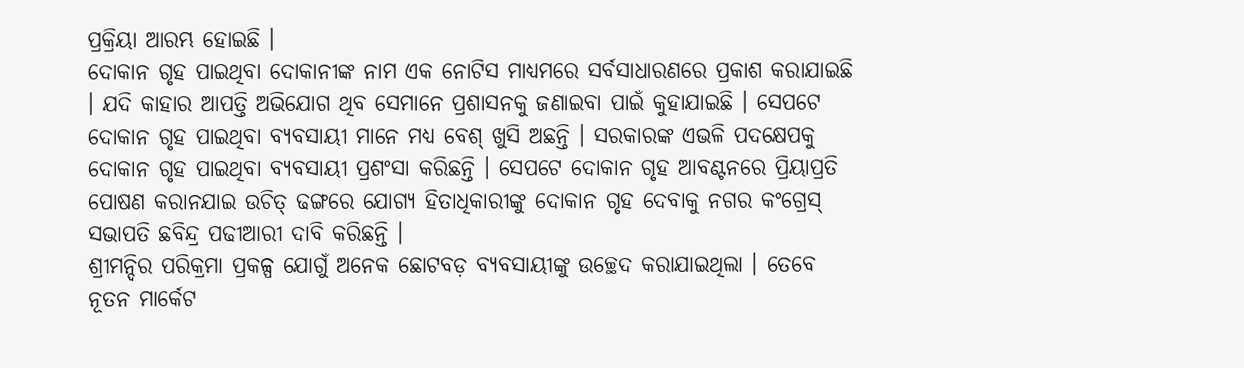ପ୍ରକ୍ରିୟା ଆରମ୍ଭ ହୋଇଛି ।
ଦୋକାନ ଗୃହ ପାଇଥିବା ଦୋକାନୀଙ୍କ ନାମ ଏକ ନୋଟିସ ମାଧ୍ୟମରେ ସର୍ବସାଧାରଣରେ ପ୍ରକାଶ କରାଯାଇଛି । ଯଦି କାହାର ଆପତ୍ତି ଅଭିଯୋଗ ଥିବ ସେମାନେ ପ୍ରଶାସନକୁ ଜଣାଇବା ପାଇଁ କୁହାଯାଇଛି । ସେପଟେ ଦୋକାନ ଗୃହ ପାଇଥିବା ବ୍ୟବସାୟୀ ମାନେ ମଧ୍ୟ ବେଶ୍ ଖୁସି ଅଛନ୍ତି । ସରକାରଙ୍କ ଏଭଳି ପଦକ୍ଷେପକୁ ଦୋକାନ ଗୃହ ପାଇଥିବା ବ୍ୟବସାୟୀ ପ୍ରଶଂସା କରିଛନ୍ତି । ସେପଟେ ଦୋକାନ ଗୃହ ଆବଣ୍ଟନରେ ପ୍ରିୟାପ୍ରତି ପୋଷଣ କରାନଯାଇ ଉଚିତ୍ ଢଙ୍ଗରେ ଯୋଗ୍ୟ ହିତାଧିକାରୀଙ୍କୁ ଦୋକାନ ଗୃହ ଦେବାକୁ ନଗର କଂଗ୍ରେସ୍ ସଭାପତି ଛବିନ୍ଦ୍ର ପଢୀଆରୀ ଦାବି କରିଛନ୍ତି ।
ଶ୍ରୀମନ୍ଦିର ପରିକ୍ରମା ପ୍ରକଳ୍ପ ଯୋଗୁଁ ଅନେକ ଛୋଟବଡ଼ ବ୍ୟବସାୟୀଙ୍କୁ ଉଚ୍ଛେଦ କରାଯାଇଥିଲା । ତେବେ ନୂତନ ମାର୍କେଟ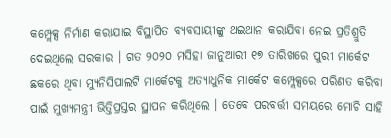କମ୍ପ୍ଲେକ୍ସ ନିର୍ମାଣ କରାଯାଇ ବିସ୍ଥାପିତ ବ୍ୟବସାୟୀଙ୍କୁ ଥଇଥାନ କରାଯିବା ନେଇ ପ୍ରତିଶ୍ରୁତି ଦେଇଥିଲେ ସରକାର । ଗତ ୨୦୨୦ ମସିହା ଜାନୁଆରୀ ୧୭ ତାରିଖରେ ପୁରୀ ମାର୍କେଟ ଛକରେ ଥିବା ମ୍ୟୁନିସିପାଲଟି ମାର୍କେଟକୁ ଅତ୍ୟାଧୁନିକ ମାର୍କେଟ କମ୍ପ୍ଲେକ୍ସରେ ପରିଣତ କରିବା ପାଇଁ ମୁଖ୍ୟମନ୍ତ୍ରୀ ଭିତ୍ତିପ୍ରସ୍ତର ସ୍ଥାପନ କରିଥିଲେ । ତେବେ ପରବର୍ତ୍ତୀ ସମୟରେ ମୋଚି ସାହି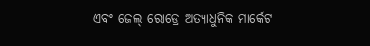ଏବଂ ଜେଲ୍ ରୋଡ୍ରେ ଅତ୍ୟାଧୁନିକ ମାର୍କେଟ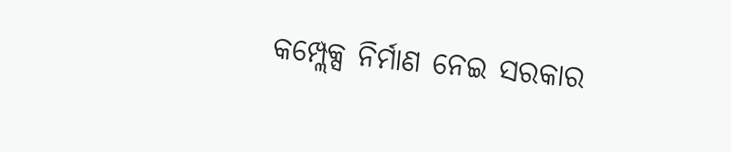କମ୍ପ୍ଲେକ୍ସ ନିର୍ମାଣ ନେଇ ସରକାର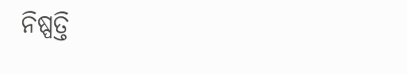ନିଷ୍ପତ୍ତି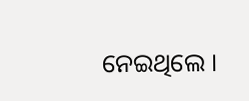ନେଇଥିଲେ ।